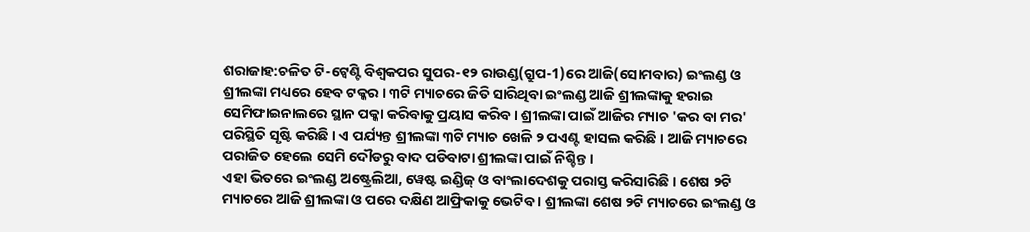ଶରାଜାହ:ଚଳିତ ଟି-ଟ୍ବେଣ୍ଟି ବିଶ୍ବକପର ସୁପର-୧୨ ରାଉଣ୍ଡ(ଗ୍ରୁପ-1)ରେ ଆଜି(ସୋମବାର) ଇଂଲଣ୍ଡ ଓ ଶ୍ରୀଲଙ୍କା ମଧ୍ୟରେ ହେବ ଟକ୍କର । ୩ଟି ମ୍ୟାଚରେ ଜିତି ସାରିଥିବା ଇଂଲଣ୍ଡ ଆଜି ଶ୍ରୀଲଙ୍କାକୁ ହରାଇ ସେମିଫାଇନାଲରେ ସ୍ଥାନ ପକ୍କା କରିବାକୁ ପ୍ରୟାସ କରିବ । ଶ୍ରୀଲଙ୍କା ପାଇଁ ଆଜିର ମ୍ୟାଚ 'କର ବା ମର' ପରିସ୍ଥିତି ସୃଷ୍ଟି କରିଛି । ଏ ପର୍ଯ୍ୟନ୍ତ ଶ୍ରୀଲଙ୍କା ୩ଟି ମ୍ୟାଚ ଖେଳି ୨ ପଏଣ୍ଟ ହାସଲ କରିଛି । ଆଜି ମ୍ୟାଚରେ ପରାଜିତ ହେଲେ ସେମି ଦୌଡରୁ ବାଦ ପଡିବାଟା ଶ୍ରୀଲଙ୍କା ପାଇଁ ନିଶ୍ଚିନ୍ତ ।
ଏହା ଭିତରେ ଇଂଲଣ୍ଡ ଅଷ୍ଟ୍ରେଲିଆ, ୱେଷ୍ଟ ଇଣ୍ଡିଜ୍ ଓ ବାଂଲାଦେଶକୁ ପରାସ୍ତ କରିସାରିଛି । ଶେଷ ୨ଟି ମ୍ୟାଚରେ ଆଜି ଶ୍ରୀଲଙ୍କା ଓ ପରେ ଦକ୍ଷିଣ ଆଫ୍ରିକାକୁ ଭେଟିବ । ଶ୍ରୀଲଙ୍କା ଶେଷ ୨ଟି ମ୍ୟାଚରେ ଇଂଲଣ୍ଡ ଓ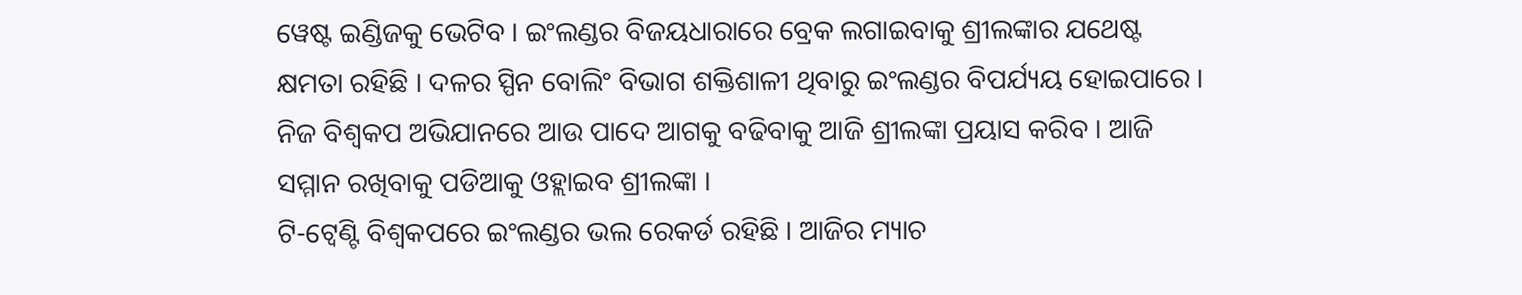ୱେଷ୍ଟ ଇଣ୍ଡିଜକୁ ଭେଟିବ । ଇଂଲଣ୍ଡର ବିଜୟଧାରାରେ ବ୍ରେକ ଲଗାଇବାକୁ ଶ୍ରୀଲଙ୍କାର ଯଥେଷ୍ଟ କ୍ଷମତା ରହିଛି । ଦଳର ସ୍ପିନ ବୋଲିଂ ବିଭାଗ ଶକ୍ତିଶାଳୀ ଥିବାରୁ ଇଂଲଣ୍ଡର ବିପର୍ଯ୍ୟୟ ହୋଇପାରେ । ନିଜ ବିଶ୍ବକପ ଅଭିଯାନରେ ଆଉ ପାଦେ ଆଗକୁ ବଢିବାକୁ ଆଜି ଶ୍ରୀଲଙ୍କା ପ୍ରୟାସ କରିବ । ଆଜି ସମ୍ମାନ ରଖିବାକୁ ପଡିଆକୁ ଓହ୍ଲାଇବ ଶ୍ରୀଲଙ୍କା ।
ଟି-ଟ୍ବେଣ୍ଟି ବିଶ୍ବକପରେ ଇଂଲଣ୍ଡର ଭଲ ରେକର୍ଡ ରହିଛି । ଆଜିର ମ୍ୟାଚ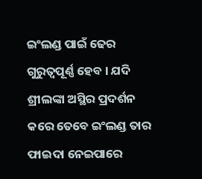ଇଂଲଣ୍ଡ ପାଇଁ ଢେର ଗୁରୁତ୍ବପୂର୍ଣ୍ଣ ହେବ । ଯଦି ଶ୍ରୀଲଙ୍କା ଅସ୍ଥିର ପ୍ରଦର୍ଶନ କରେ ତେବେ ଇଂଲଣ୍ଡ ତାର ଫାଇଦା ନେଇପାରେ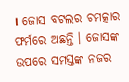। ଜୋସ ବଟଲର ଚମତ୍କାର ଫର୍ମରେ ଅଛନ୍ତି । ଜୋସଙ୍କ ଉପରେ ସମସ୍ତଙ୍କ ନଜର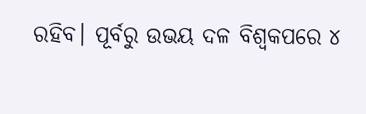ରହିବ। ପୂର୍ବରୁ ଉଭୟ ଦଳ ବିଶ୍ବକପରେ ୪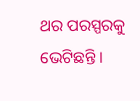ଥର ପରସ୍ପରକୁ ଭେଟିଛନ୍ତି ।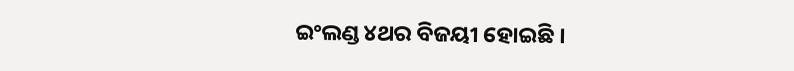ଇଂଲଣ୍ଡ ୪ଥର ବିଜୟୀ ହୋଇଛି ।